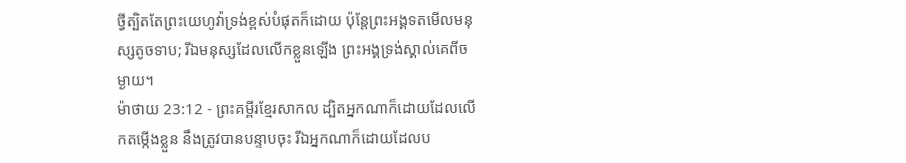ថ្វីត្បិតតែព្រះយេហូវ៉ាទ្រង់ខ្ពស់បំផុតក៏ដោយ ប៉ុន្តែព្រះអង្គទតមើលមនុស្សតូចទាប; រីឯមនុស្សដែលលើកខ្លួនឡើង ព្រះអង្គទ្រង់ស្គាល់គេពីចម្ងាយ។
ម៉ាថាយ 23:12 - ព្រះគម្ពីរខ្មែរសាកល ដ្បិតអ្នកណាក៏ដោយដែលលើកតម្កើងខ្លួន នឹងត្រូវបានបន្ទាបចុះ រីឯអ្នកណាក៏ដោយដែលប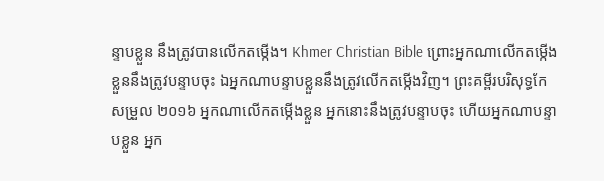ន្ទាបខ្លួន នឹងត្រូវបានលើកតម្កើង។ Khmer Christian Bible ព្រោះអ្នកណាលើកតម្កើងខ្លួននឹងត្រូវបន្ទាបចុះ ឯអ្នកណាបន្ទាបខ្លួននឹងត្រូវលើកតម្កើងវិញ។ ព្រះគម្ពីរបរិសុទ្ធកែសម្រួល ២០១៦ អ្នកណាលើកតម្កើងខ្លួន អ្នកនោះនឹងត្រូវបន្ទាបចុះ ហើយអ្នកណាបន្ទាបខ្លួន អ្នក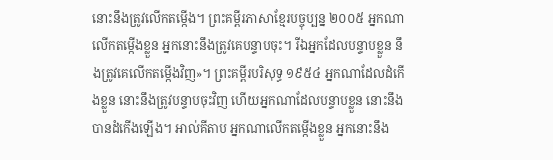នោះនឹងត្រូវលើកតម្កើង។ ព្រះគម្ពីរភាសាខ្មែរបច្ចុប្បន្ន ២០០៥ អ្នកណាលើកតម្កើងខ្លួន អ្នកនោះនឹងត្រូវគេបន្ទាបចុះ។ រីឯអ្នកដែលបន្ទាបខ្លួន នឹងត្រូវគេលើកតម្កើងវិញ»។ ព្រះគម្ពីរបរិសុទ្ធ ១៩៥៤ អ្នកណាដែលដំកើងខ្លួន នោះនឹងត្រូវបន្ទាបចុះវិញ ហើយអ្នកណាដែលបន្ទាបខ្លួន នោះនឹងបានដំកើងឡើង។ អាល់គីតាប អ្នកណាលើកតម្កើងខ្លួន អ្នកនោះនឹង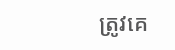ត្រូវគេ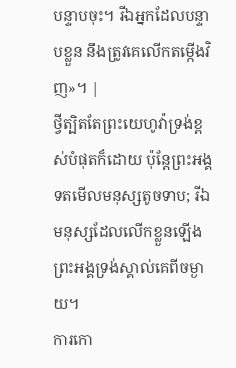បន្ទាបចុះ។ រីឯអ្នកដែលបន្ទាបខ្លួន នឹងត្រូវគេលើកតម្កើងវិញ»។ |
ថ្វីត្បិតតែព្រះយេហូវ៉ាទ្រង់ខ្ពស់បំផុតក៏ដោយ ប៉ុន្តែព្រះអង្គទតមើលមនុស្សតូចទាប; រីឯមនុស្សដែលលើកខ្លួនឡើង ព្រះអង្គទ្រង់ស្គាល់គេពីចម្ងាយ។
ការកោ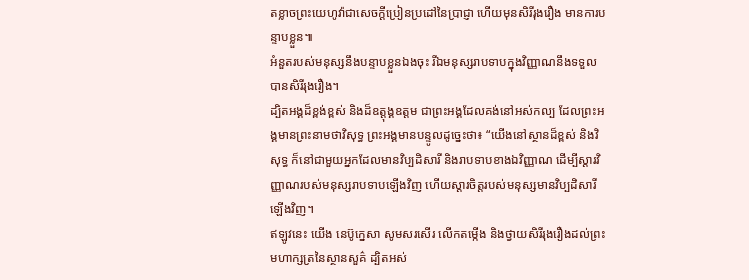តខ្លាចព្រះយេហូវ៉ាជាសេចក្ដីប្រៀនប្រដៅនៃប្រាជ្ញា ហើយមុនសិរីរុងរឿង មានការបន្ទាបខ្លួន៕
អំនួតរបស់មនុស្សនឹងបន្ទាបខ្លួនឯងចុះ រីឯមនុស្សរាបទាបក្នុងវិញ្ញាណនឹងទទួលបានសិរីរុងរឿង។
ដ្បិតអង្គដ៏ខ្ពង់ខ្ពស់ និងដ៏ឧត្ដុង្គឧត្ដម ជាព្រះអង្គដែលគង់នៅអស់កល្ប ដែលព្រះអង្គមានព្រះនាមថាវិសុទ្ធ ព្រះអង្គមានបន្ទូលដូច្នេះថា៖ “យើងនៅស្ថានដ៏ខ្ពស់ និងវិសុទ្ធ ក៏នៅជាមួយអ្នកដែលមានវិប្បដិសារី និងរាបទាបខាងឯវិញ្ញាណ ដើម្បីស្ដារវិញ្ញាណរបស់មនុស្សរាបទាបឡើងវិញ ហើយស្ដារចិត្តរបស់មនុស្សមានវិប្បដិសារីឡើងវិញ។
ឥឡូវនេះ យើង នេប៊ូក្នេសា សូមសរសើរ លើកតម្កើង និងថ្វាយសិរីរុងរឿងដល់ព្រះមហាក្សត្រនៃស្ថានសួគ៌ ដ្បិតអស់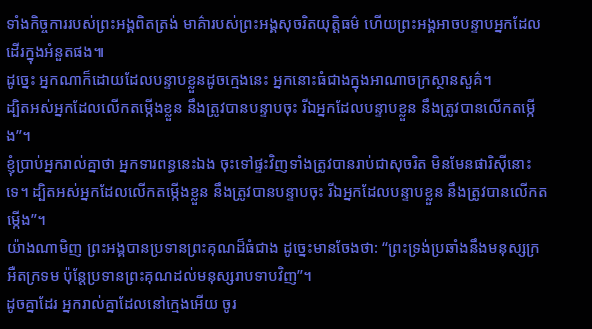ទាំងកិច្ចការរបស់ព្រះអង្គពិតត្រង់ មាគ៌ារបស់ព្រះអង្គសុចរិតយុត្តិធម៌ ហើយព្រះអង្គអាចបន្ទាបអ្នកដែលដើរក្នុងអំនួតផង៕
ដូច្នេះ អ្នកណាក៏ដោយដែលបន្ទាបខ្លួនដូចក្មេងនេះ អ្នកនោះធំជាងក្នុងអាណាចក្រស្ថានសួគ៌។
ដ្បិតអស់អ្នកដែលលើកតម្កើងខ្លួន នឹងត្រូវបានបន្ទាបចុះ រីឯអ្នកដែលបន្ទាបខ្លួន នឹងត្រូវបានលើកតម្កើង”។
ខ្ញុំប្រាប់អ្នករាល់គ្នាថា អ្នកទារពន្ធនេះឯង ចុះទៅផ្ទះវិញទាំងត្រូវបានរាប់ជាសុចរិត មិនមែនផារិស៊ីនោះទេ។ ដ្បិតអស់អ្នកដែលលើកតម្កើងខ្លួន នឹងត្រូវបានបន្ទាបចុះ រីឯអ្នកដែលបន្ទាបខ្លួន នឹងត្រូវបានលើកតម្កើង”។
យ៉ាងណាមិញ ព្រះអង្គបានប្រទានព្រះគុណដ៏ធំជាង ដូច្នេះមានចែងថា: “ព្រះទ្រង់ប្រឆាំងនឹងមនុស្សក្រអឺតក្រទម ប៉ុន្តែប្រទានព្រះគុណដល់មនុស្សរាបទាបវិញ”។
ដូចគ្នាដែរ អ្នករាល់គ្នាដែលនៅក្មេងអើយ ចូរ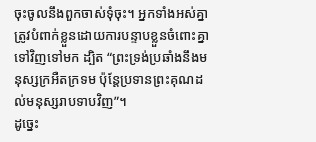ចុះចូលនឹងពួកចាស់ទុំចុះ។ អ្នកទាំងអស់គ្នាត្រូវបំពាក់ខ្លួនដោយការបន្ទាបខ្លួនចំពោះគ្នាទៅវិញទៅមក ដ្បិត “ព្រះទ្រង់ប្រឆាំងនឹងមនុស្សក្រអឺតក្រទម ប៉ុន្តែប្រទានព្រះគុណដល់មនុស្សរាបទាបវិញ”។
ដូច្នេះ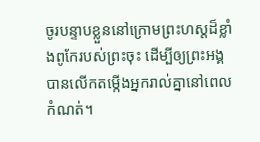ចូរបន្ទាបខ្លួននៅក្រោមព្រះហស្តដ៏ខ្លាំងពូកែរបស់ព្រះចុះ ដើម្បីឲ្យព្រះអង្គបានលើកតម្កើងអ្នករាល់គ្នានៅពេលកំណត់។